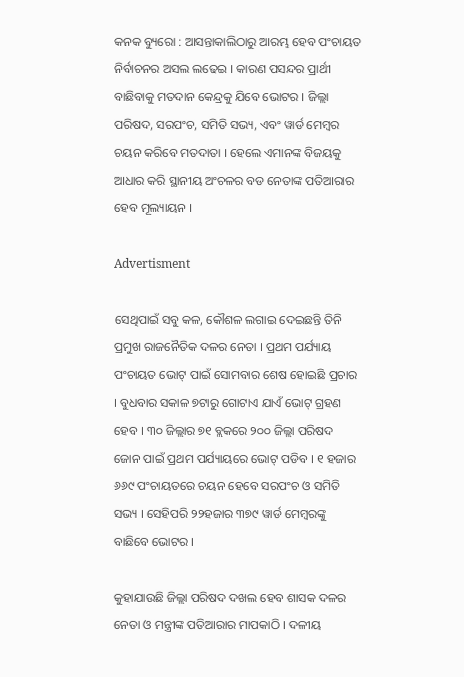କନକ ବ୍ୟୁରୋ : ଆସନ୍ତାକାଲିଠାରୁ ଆରମ୍ଭ ହେବ ପଂଚାୟତ ନିର୍ବାଚନର ଅସଲ ଲଢେଇ । କାରଣ ପସନ୍ଦର ପ୍ରାର୍ଥୀ ବାଛିବାକୁ ମତଦାନ କେନ୍ଦ୍ରକୁ ଯିବେ ଭୋଟର । ଜିଲ୍ଲା ପରିଷଦ, ସରପଂଚ, ସମିତି ସଭ୍ୟ, ଏବଂ ୱାର୍ଡ ମେମ୍ବର ଚୟନ କରିବେ ମତଦାତା । ହେଲେ ଏମାନଙ୍କ ବିଜୟକୁ ଆଧାର କରି ସ୍ଥାନୀୟ ଅଂଚଳର ବଡ ନେତାଙ୍କ ପତିଆରାର ହେବ ମୂଲ୍ୟାୟନ ।

Advertisment

ସେଥିପାଇଁ ସବୁ କଳ, କୌଶଳ ଲଗାଇ ଦେଇଛନ୍ତି ତିନି ପ୍ରମୁଖ ରାଜନୈତିକ ଦଳର ନେତା । ପ୍ରଥମ ପର୍ଯ୍ୟାୟ ପଂଚାୟତ ଭୋଟ୍ ପାଇଁ ସୋମବାର ଶେଷ ହୋଇଛି ପ୍ରଚାର । ବୁଧବାର ସକାଳ ୭ଟାରୁ ଗୋଟାଏ ଯାଏଁ ଭୋଟ୍ ଗ୍ରହଣ ହେବ । ୩୦ ଜିଲ୍ଲାର ୭୧ ବ୍ଲକରେ ୨୦୦ ଜିଲ୍ଲା ପରିଷଦ ଜୋନ ପାଇଁ ପ୍ରଥମ ପର୍ଯ୍ୟାୟରେ ଭୋଟ୍ ପଡିବ । ୧ ହଜାର ୬୬୯ ପଂଚାୟତରେ ଚୟନ ହେବେ ସରପଂଚ ଓ ସମିତି ସଭ୍ୟ । ସେହିପରି ୨୨ହଜାର ୩୭୯ ୱାର୍ଡ ମେମ୍ବରଙ୍କୁ ବାଛିବେ ଭୋଟର ।

କୁହାଯାଉଛି ଜିଲ୍ଲା ପରିଷଦ ଦଖଲ ହେବ ଶାସକ ଦଳର ନେତା ଓ ମନ୍ତ୍ରୀଙ୍କ ପତିଆରାର ମାପକାଠି । ଦଳୀୟ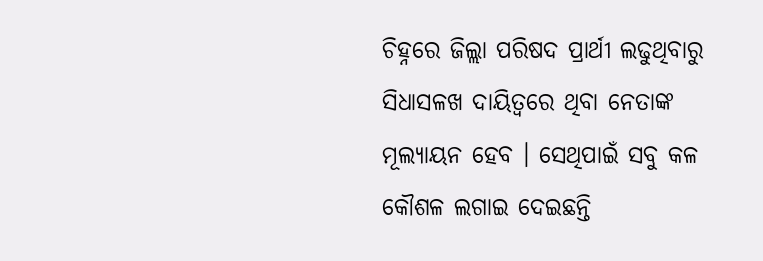ଚିହ୍ନରେ ଜିଲ୍ଲା ପରିଷଦ ପ୍ରାର୍ଥୀ ଲଢୁଥିବାରୁ ସିଧାସଳଖ ଦାୟିତ୍ୱରେ ଥିବା ନେତାଙ୍କ ମୂଲ୍ୟାୟନ ହେବ । ସେଥିପାଇଁ ସବୁ କଳ କୌଶଳ ଲଗାଇ ଦେଇଛନ୍ତି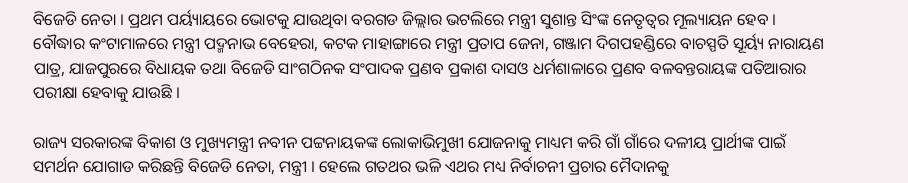ବିଜେଡି ନେତା । ପ୍ରଥମ ପର୍ୟ୍ୟାୟରେ ଭୋଟକୁ ଯାଉଥିବା ବରଗଡ ଜିଲ୍ଲାର ଭଟଲିରେ ମନ୍ତ୍ରୀ ସୁଶାନ୍ତ ସିଂଙ୍କ ନେତୃତ୍ୱର ମୂଲ୍ୟାୟନ ହେବ । ବୌଦ୍ଧାର କଂଟାମାଳରେ ମନ୍ତ୍ରୀ ପଦ୍ମନାଭ ବେହେରା, କଟକ ମାହାଙ୍ଗାରେ ମନ୍ତ୍ରୀ ପ୍ରତାପ ଜେନା, ଗଞ୍ଜାମ ଦିଗପହଣ୍ଡିରେ ବାଚସ୍ପତି ସୂର୍ୟ୍ୟ ନାରାୟଣ ପାତ୍ର, ଯାଜପୁରରେ ବିଧାୟକ ତଥା ବିଜେଡି ସାଂଗଠିନକ ସଂପାଦକ ପ୍ରଣବ ପ୍ରକାଶ ଦାସଓ ଧର୍ମଶାଳାରେ ପ୍ରଣବ ବଳବନ୍ତରାୟଙ୍କ ପତିଆରାର ପରୀକ୍ଷା ହେବାକୁ ଯାଉଛି ।

ରାଜ୍ୟ ସରକାରଙ୍କ ବିକାଶ ଓ ମୁଖ୍ୟମନ୍ତ୍ରୀ ନବୀନ ପଟ୍ଟନାୟକଙ୍କ ଲୋକାଭିମୁଖୀ ଯୋଜନାକୁ ମାଧ୍ୟମ କରି ଗାଁ ଗାଁରେ ଦଳୀୟ ପ୍ରାର୍ଥୀଙ୍କ ପାଇଁ ସମର୍ଥନ ଯୋଗାଡ କରିଛନ୍ତି ବିଜେଡି ନେତା, ମନ୍ତ୍ରୀ । ହେଲେ ଗତଥର ଭଳି ଏଥର ମଧ୍ୟ ନିର୍ବାଚନୀ ପ୍ରଚାର ମୈଦାନକୁ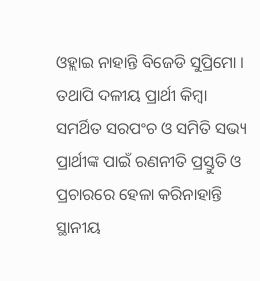ଓହ୍ଲାଇ ନାହାନ୍ତି ବିଜେଡି ସୁପ୍ରିମୋ । ତଥାପି ଦଳୀୟ ପ୍ରାର୍ଥୀ କିମ୍ବା ସମର୍ଥିତ ସରପଂଚ ଓ ସମିତି ସଭ୍ୟ ପ୍ରାର୍ଥୀଙ୍କ ପାଇଁ ରଣନୀତି ପ୍ରସ୍ତୁତି ଓ ପ୍ରଚାରରେ ହେଳା କରିନାହାନ୍ତି ସ୍ଥାନୀୟ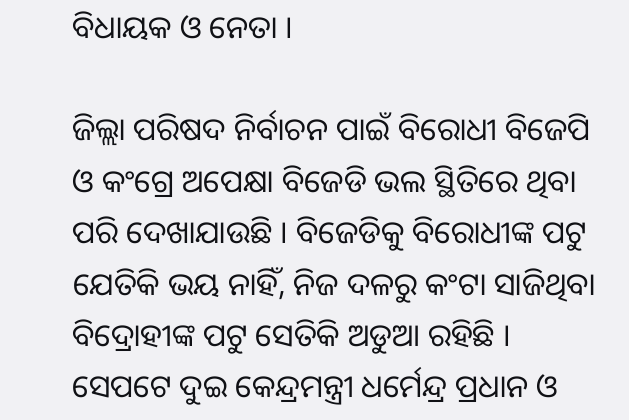ବିଧାୟକ ଓ ନେତା ।

ଜିଲ୍ଲା ପରିଷଦ ନିର୍ବାଚନ ପାଇଁ ବିରୋଧୀ ବିଜେପି ଓ କଂଗ୍ରେ ଅପେକ୍ଷା ବିଜେଡି ଭଲ ସ୍ଥିତିରେ ଥିବା ପରି ଦେଖାଯାଉଛି । ବିଜେଡିକୁ ବିରୋଧୀଙ୍କ ପଟୁ ଯେତିକି ଭୟ ନାହିଁ, ନିଜ ଦଳରୁ କଂଟା ସାଜିଥିବା ବିଦ୍ରୋହୀଙ୍କ ପଟୁ ସେତିକି ଅଡୁଆ ରହିଛି । ସେପଟେ ଦୁଇ କେନ୍ଦ୍ରମନ୍ତ୍ରୀ ଧର୍ମେନ୍ଦ୍ର ପ୍ରଧାନ ଓ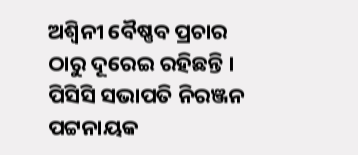ଅଶ୍ୱିନୀ ବୈଷ୍ଣବ ପ୍ରଚାର ଠାରୁ ଦୂରେଇ ରହିଛନ୍ତି । ପିସିସି ସଭାପତି ନିରଞ୍ଜନ ପଟ୍ଟନାୟକ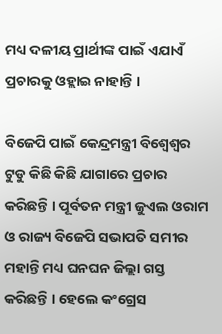ମଧ୍ୟ ଦଳୀୟ ପ୍ରାର୍ଥୀଙ୍କ ପାଇଁ ଏଯାଏଁ ପ୍ରଚାରକୁ ଓହ୍ଲାଇ ନାହାନ୍ତି ।

ବିଜେପି ପାଇଁ କେନ୍ଦ୍ରମନ୍ତ୍ରୀ ବିଶ୍ୱେଶ୍ୱର ଟୁଡୁ କିଛି କିଛି ଯାଗାରେ ପ୍ରଚାର କରିଛନ୍ତି । ପୂର୍ବତନ ମନ୍ତ୍ରୀ ଜୁଏଲ ଓରାମ ଓ ରାଜ୍ୟ ବିଜେପି ସଭାପତି ସମୀର ମହାନ୍ତି ମଧ୍ୟ ଘନଘନ ଜିଲ୍ଲା ଗସ୍ତ କରିଛନ୍ତି । ହେଲେ କଂଗ୍ରେସ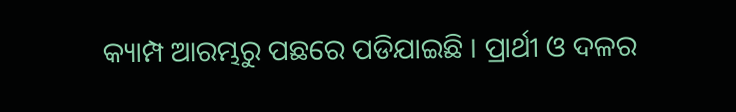କ୍ୟାମ୍ପ ଆରମ୍ଭରୁ ପଛରେ ପଡିଯାଇଛି । ପ୍ରାର୍ଥୀ ଓ ଦଳର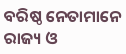ବରିଷ୍ଠ ନେତାମାନେ ରାଜ୍ୟ ଓ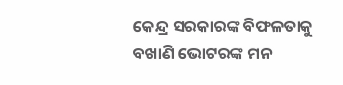କେନ୍ଦ୍ର ସରକାରଙ୍କ ବିଫଳତାକୁ ବଖାଣି ଭୋଟରଙ୍କ ମନ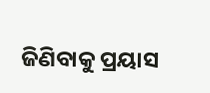ଜିଣିବାକୁ ପ୍ରୟାସ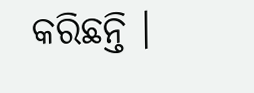କରିଛନ୍ତି ।